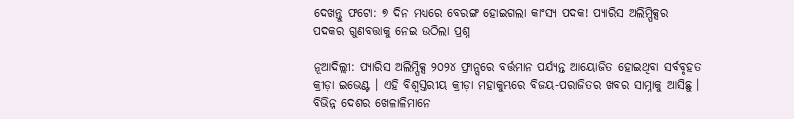ଦେଖନ୍ତୁ ଫଟୋ: ୭ ଦିନ ମଧ୍ୟରେ ବେରଙ୍ଗ ହୋଇଗଲା କାଂସ୍ୟ ପଦକ! ପ୍ୟାରିସ ଅଲିମ୍ପିକ୍ସର ପଦକର ଗୁଣବତ୍ତାକୁ ନେଇ ଉଠିଲା ପ୍ରଶ୍ନ

ନୂଆଦିଲ୍ଲୀ: ପ୍ୟାରିସ ଅଲିମ୍ପିକ୍ସ ୨୦୨୪ ଫ୍ରାନ୍ସରେ ବର୍ତ୍ତମାନ ପର୍ଯ୍ୟନ୍ତ ଆୟୋଜିତ ହୋଇଥିବା ସର୍ବବୃହତ କ୍ରୀଡ଼ା ଇଭେଣ୍ଟ । ଏହି ବିଶ୍ୱସ୍ତରୀୟ କ୍ରୀଡ଼ା ମହାକୁମ୍ଭରେ ବିଜୟ-ପରାଜିତର ଖବର ସାମ୍ନାକୁ ଆସିଛୁ । ବିଭିନ୍ନ ଦେଶର ଖେଳାଳିମାନେ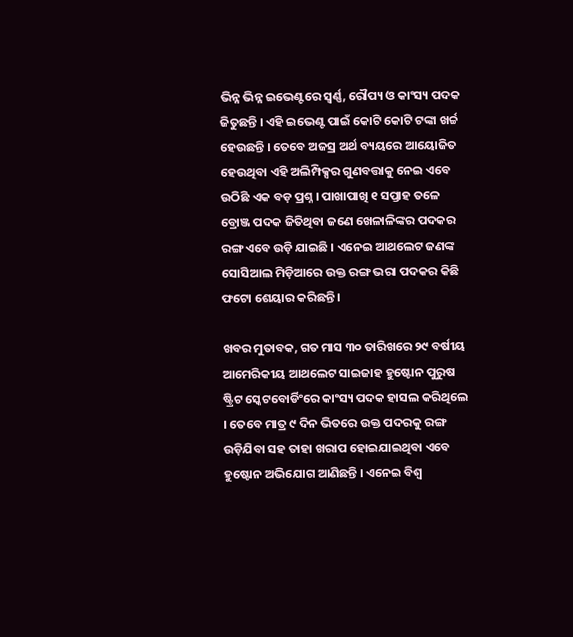ଭିନ୍ନ ଭିନ୍ନ ଇଭେଣ୍ଟରେ ସ୍ୱର୍ଣ୍ଣ, ରୌପ୍ୟ ଓ କାଂସ୍ୟ ପଦକ ଜିତୁଛନ୍ତି । ଏହି ଇଭେଣ୍ଟ ପାଇଁ କୋଟି କୋଟି ଟଙ୍କା ଖର୍ଚ୍ଚ ହେଉଛନ୍ତି । ତେବେ ଅଜସ୍ର ଅର୍ଥ ବ୍ୟୟରେ ଆୟୋଜିତ ହେଉଥିବା ଏହି ଅଲିମ୍ପିକ୍ସର ଗୁଣବତ୍ତାକୁ ନେଇ ଏବେ ଉଠିଛି ଏକ ବଡ଼ ପ୍ରଶ୍ନ । ପାଖାପାଖି ୧ ସପ୍ତାହ ତଳେ ବ୍ରୋଞ୍ଜ ପଦକ ଜିତିଥିବା ଜଣେ ଖେଳାଳିଙ୍କର ପଦକର ରଙ୍ଗ ଏବେ ଉଡ଼ି ଯାଇଛି । ଏନେଇ ଆଥଲେଟ ଜଣଙ୍କ ସୋସିଆଲ ମିଡ଼ିଆରେ ଉକ୍ତ ରଙ୍ଗ ଭରା ପଦକର କିଛି ଫଟୋ ଶେୟାର କରିଛନ୍ତି ।

ଖବର ମୁତାବକ, ଗତ ମାସ ୩୦ ତାରିଖରେ ୨୯ ବର୍ଷୀୟ ଆମେରିକୀୟ ଆଥଲେଟ ସାଇଜାହ ହୁଷ୍ଟୋନ ପୁରୁଷ ଷ୍ଟ୍ରିଟ ସ୍କେଟବୋର୍ଡିଂରେ କାଂସ୍ୟ ପଦକ ହାସଲ କରିଥିଲେ । ତେବେ ମାତ୍ର ୯ ଦିନ ଭିତରେ ଉକ୍ତ ପଦରକୁ ରଙ୍ଗ ଉଡ଼ିଯିବା ସହ ତାହା ଖରାପ ହୋଇଯାଇଥିବା ଏବେ ହୁଷ୍ଟୋନ ଅଭିଯୋଗ ଆଣିଛନ୍ତି । ଏନେଇ ବିଶ୍ୱ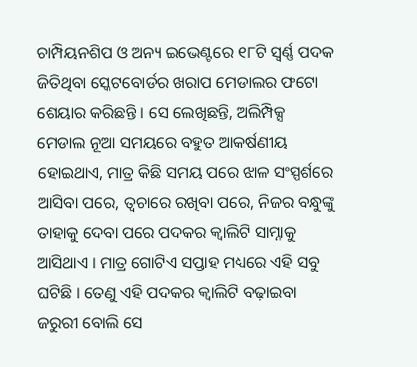ଚାମ୍ପିୟନଶିପ ଓ ଅନ୍ୟ ଇଭେଣ୍ଟରେ ୧୮ଟି ସ୍ୱର୍ଣ୍ଣ ପଦକ ଜିତିଥିବା ସ୍କେଟବୋର୍ଡର ଖରାପ ମେଡାଲର ଫଟୋ ଶେୟାର କରିଛନ୍ତି । ସେ ଲେଖିଛନ୍ତି, ଅଲିମ୍ପିକ୍ସ ମେଡାଲ ନୂଆ ସମୟରେ ବହୁତ ଆକର୍ଷଣୀୟ ହୋଇଥାଏ, ମାତ୍ର କିଛି ସମୟ ପରେ ଝାଳ ସଂସ୍ପର୍ଶରେ ଆସିବା ପରେ, ତ୍ୱଚାରେ ରଖିବା ପରେ, ନିଜର ବନ୍ଧୁଙ୍କୁ ତାହାକୁ ଦେବା ପରେ ପଦକର କ୍ୱାଲିଟି ସାମ୍ନାକୁ ଆସିଥାଏ । ମାତ୍ର ଗୋଟିଏ ସପ୍ତାହ ମଧ୍ୟରେ ଏହି ସବୁ ଘଟିଛି । ତେଣୁ ଏହି ପଦକର କ୍ୱାଲିଟି ବଢ଼ାଇବା ଜରୁରୀ ବୋଲି ସେ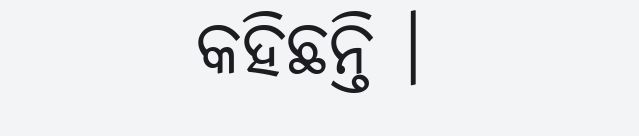କହିଛନ୍ତି ।